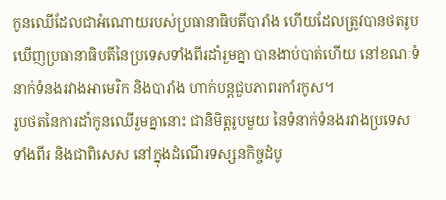កូនឈើដែលជាអំណោយរបស់ប្រធានាធិបតីបារាំង ហើយដែលត្រូវបានថតរូប ឃើញប្រធានាធិបតីនៃប្រទេសទាំងពីរដាំរួមគ្នា បានងាប់បាត់ហើយ នៅខណៈទំនាក់ទំនងរវាងអាមេរិក និងបារាំង ហាក់បន្តជួបភាពរកាំរកូស។
រូបថតនៃការដាំកូនឈើរួមគ្នានោះ ជានិមិត្តរូបមួយ នៃទំនាក់ទំនងរវាងប្រទេសទាំងពីរ និងជាពិសេស នៅក្នុងដំណើរទស្សនកិច្ចដំបូ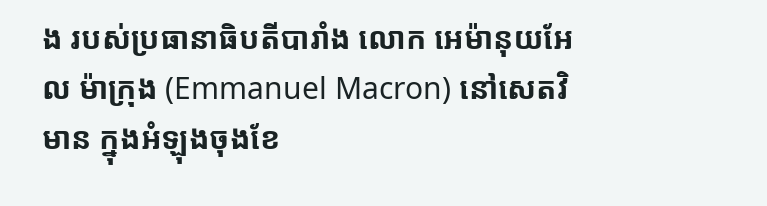ង របស់ប្រធានាធិបតីបារាំង លោក អេម៉ានុយអែល ម៉ាក្រុង (Emmanuel Macron) នៅសេតវិមាន ក្នុងអំឡុងចុងខែ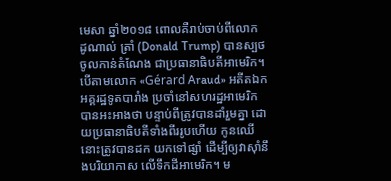មេសា ឆ្នាំ២០១៨ ពោលគឺរាប់ចាប់ពីលោក ដូណាល់ ត្រាំ (Donald Trump) បានស្បថចូលកាន់តំណែង ជាប្រធានាធិបតីអាមេរិក។
បើតាមលោក «Gérard Araud» អតីតឯកអគ្គរដ្ឋទូតបារាំង ប្រចាំនៅសហរដ្ឋអាមេរិក បានអះអាងថា បន្ទាប់ពីត្រូវបានដាំរួមគ្នា ដោយប្រធានាធិបតីទាំងពីររូបហើយ កូនឈើនោះត្រូវបានដក យកទៅផ្សាំ ដើម្បីឲ្យវាស៊ាំនឹងបរិយាកាស លើទឹកដីអាមេរិក។ ម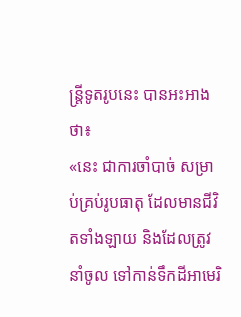ន្ត្រីទូតរូបនេះ បានអះអាងថា៖
«នេះ ជាការចាំបាច់ សម្រាប់គ្រប់រូបធាតុ ដែលមានជីវិតទាំងឡាយ និងដែលត្រូវនាំចូល ទៅកាន់ទឹកដីអាមេរិ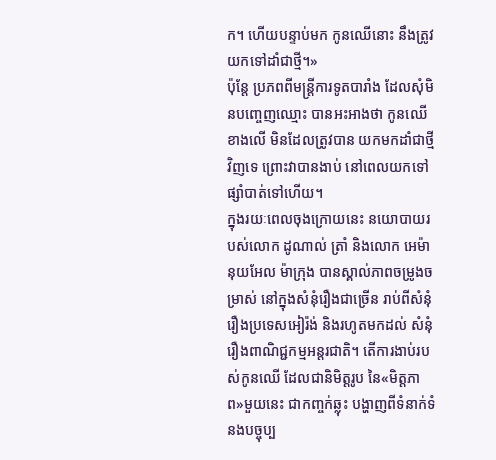ក។ ហើយបន្ទាប់មក កូនឈើនោះ នឹងត្រូវយកទៅដាំជាថ្មី។»
ប៉ុន្តែ ប្រភពពីមន្ត្រីការទូតបារាំង ដែលសុំមិនបញ្ចេញឈ្មោះ បានអះអាងថា កូនឈើខាងលើ មិនដែលត្រូវបាន យកមកដាំជាថ្មីវិញទេ ព្រោះវាបានងាប់ នៅពេលយកទៅផ្សាំបាត់ទៅហើយ។
ក្នុងរយៈពេលចុងក្រោយនេះ នយោបាយរបស់លោក ដូណាល់ ត្រាំ និងលោក អេម៉ានុយអែល ម៉ាក្រុង បានស្គាល់ភាពចម្រូងចម្រាស់ នៅក្នុងសំនុំរឿងជាច្រើន រាប់ពីសំនុំរឿងប្រទេសអៀរ៉ង់ និងរហូតមកដល់ សំនុំរឿងពាណិជ្ជកម្មអន្តរជាតិ។ តើការងាប់របស់កូនឈើ ដែលជានិមិត្តរូប នៃ«មិត្តភាព»មួយនេះ ជាកញ្ចក់ឆ្លុះ បង្ហាញពីទំនាក់ទំនងបច្ចុប្ប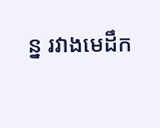ន្ន រវាងមេដឹក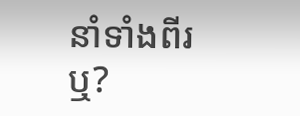នាំទាំងពីរឬ?